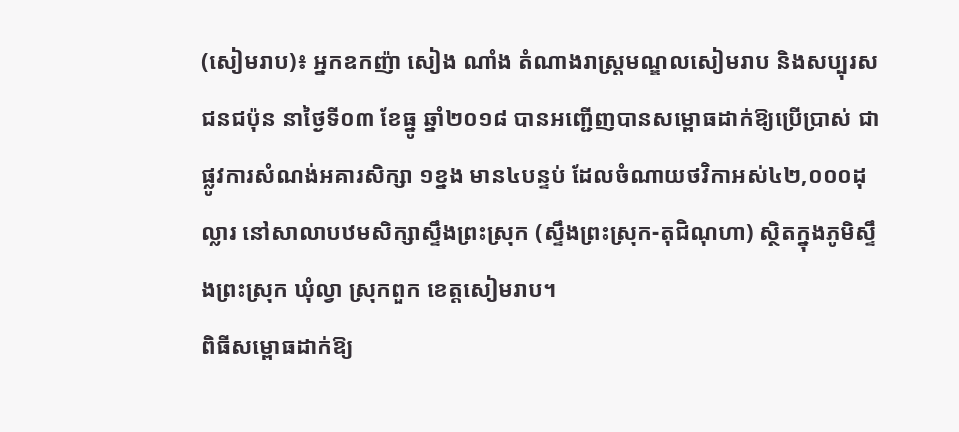(សៀមរាប)៖ អ្នកឧកញ៉ា សៀង ណាំង តំណាងរាស្ត្រមណ្ឌលសៀមរាប និងសប្បុរសជនជប៉ុន នាថ្ងៃទី០៣ ខែធ្នូ ឆ្នាំ២០១៨ បានអញ្ជើញបានសម្ពោធដាក់ឱ្យប្រើប្រាស់ ជាផ្លូវការសំណង់អគារសិក្សា ១ខ្នង មាន៤បន្ទប់ ដែលចំណាយថវិកាអស់៤២,០០០ដុល្លារ នៅសាលាបឋមសិក្សាស្ទឹងព្រះស្រុក (ស្ទឹងព្រះស្រុក-តុជិណុហា) ស្ថិតក្នុងភូមិស្ទឹងព្រះស្រុក ឃុំល្វា ស្រុកពួក ខេត្តសៀមរាប។
ពិធីសម្ពោធដាក់ឱ្យ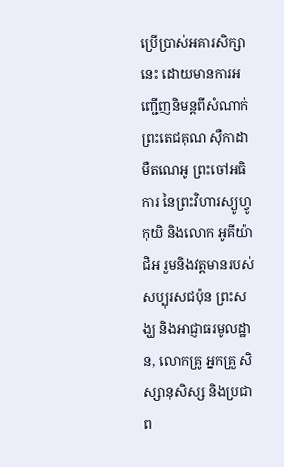ប្រើប្រាស់អគារសិក្សានេះ ដោយមានការអញ្ជើញនិមន្តពីសំណាក់ព្រះតេជគុណ ស៊ឺកាដា មឺតណេអូ ព្រះចៅអធិការ នៃព្រះវិហារស្យូហ្វូកុយិ និងលោក អូគីយ៉ា ជិអ រួមនិងវត្តមានរបស់សប្បុរសជប៉ុន ព្រះសង្ឃ និងអាជ្ញាធរមូលដ្ឋាន, លោកគ្រូ អ្នកគ្រួ សិស្សានុសិស្ស និងប្រជាព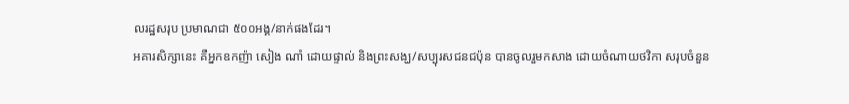លរដ្ឋសរុប ប្រមាណជា ៥០០អង្គ/នាក់ផងដែរ។
អគារសិក្សានេះ គឺអ្នកឧកញ៉ា សៀង ណាំ ដោយផ្ទាល់ និងព្រះសង្ឃ/សប្បុរសជនជប៉ុន បានចូលរួមកសាង ដោយចំណាយថវិកា សរុបចំនួន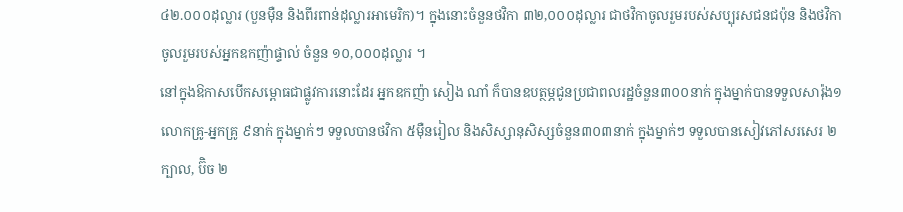៤២.០០០ដុល្លារ (បួនម៉ឺន និងពីរពាន់ដុល្លារអាមេរិក)។ ក្នុងនោះចំនួនថវិកា ៣២,០០០ដុល្លារ ជាថវិកាចូលរួមរបស់សប្បុរសជនជប៉ុន និងថវិកាចូលរួមរបស់អ្នកឧកញ៉ាផ្ទាល់ ចំនួន ១០,០០០ដុល្លារ ។
នៅក្នុងឱកាសបើកសម្ពោធជាផ្លូវការនោះដែរ អ្នកឧកញ៉ា សៀង ណាំ ក៏បានឧបត្ថម្ភជូនប្រជាពលរដ្ឋចំនួន៣០០នាក់ ក្នុងម្នាក់បានទទួលសារ៉ុង១ លោកគ្រូ-អ្នកគ្រូ ៩នាក់ ក្នុងម្នាក់ៗ ទទួលបានថវិកា ៥ម៉ឺនរៀល និងសិស្សានុសិស្សចំនួន៣០៣នាក់ ក្នុងម្នាក់ៗ ទទួលបានសៀវភៅសរសេរ ២ក្បាល, ប៊ិច ២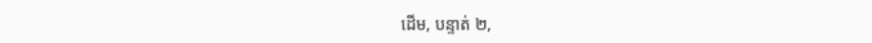ដើម, បន្ទាត់ ២,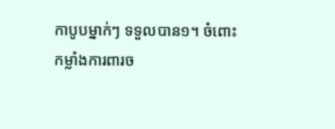កាបូបម្នាក់ៗ ទទួលបាន១។ ចំពោះ កម្លាំងការពារច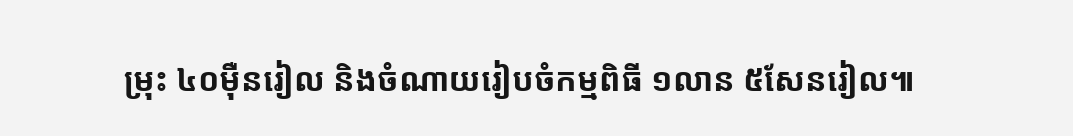ម្រុះ ៤០ម៉ឺនរៀល និងចំណាយរៀបចំកម្មពិធី ១លាន ៥សែនរៀល៕